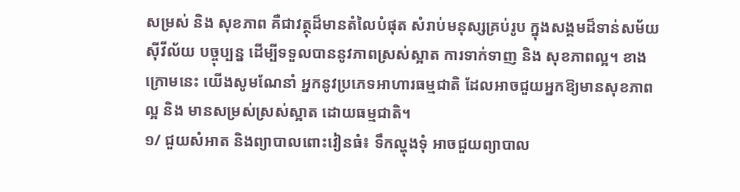សម្រស់ និង សុខភាព គឺជាវត្ថុដ៏មានតំលៃបំផុត សំរាប់មនុស្សគ្រប់រូប ក្នុងសង្គមដ៏ទាន់សម័យ
ស៊ីវីល័យ បច្ចុប្បន្ន ដើម្បីទទួលបាននូវភាពស្រស់ស្អាត ការទាក់ទាញ និង សុខភាពល្អ។ ខាង
ក្រោមនេះ យើងសូមណែនាំ អ្នកនូវប្រភេទអាហារធម្មជាតិ ដែលអាចជួយអ្នកឱ្យមានសុខភាព
ល្អ និង មានសម្រស់ស្រស់ស្អាត ដោយធម្មជាតិ។
១/ ជួយសំអាត និងព្យាបាលពោះវៀនធំ៖ ទឹកល្ហុងទុំ អាចជួយព្យាបាល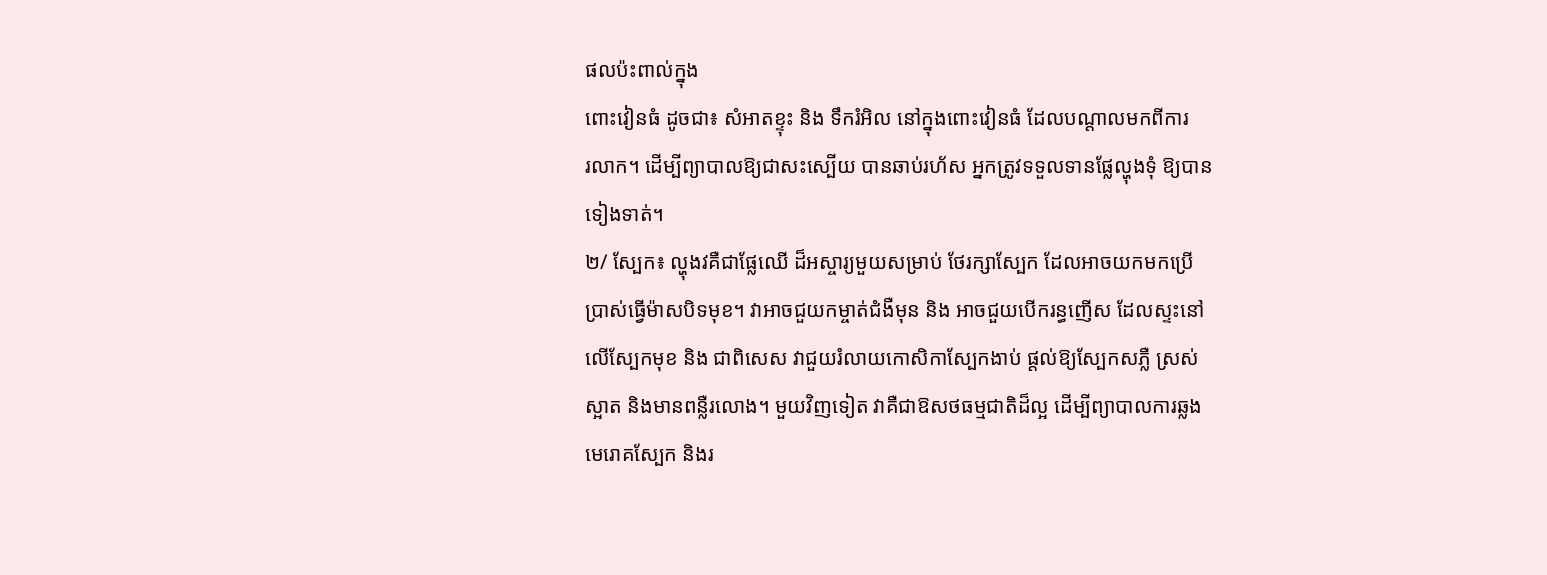ផលប៉ះពាល់ក្នុង
ពោះវៀនធំ ដូចជា៖ សំអាតខ្ទុះ និង ទឹករំអិល នៅក្នុងពោះវៀនធំ ដែលបណ្តាលមកពីការ
រលាក។ ដើម្បីព្យាបាលឱ្យជាសះស្បើយ បានឆាប់រហ័ស អ្នកត្រូវទទួលទានផ្លែល្ហុងទុំ ឱ្យបាន
ទៀងទាត់។
២/ ស្បែក៖ ល្ហុងវគឺជាផ្លែឈើ ដ៏អស្ចារ្យមួយសម្រាប់ ថែរក្សាស្បែក ដែលអាចយកមកប្រើ
ប្រាស់ធ្វើម៉ាសបិទមុខ។ វាអាចជួយកម្ចាត់ជំងឺមុន និង អាចជួយបើករន្ធញើស ដែលស្ទះនៅ
លើស្បែកមុខ និង ជាពិសេស វាជួយរំលាយកោសិកាស្បែកងាប់ ផ្តល់ឱ្យស្បែកសភ្លឺ ស្រស់
ស្អាត និងមានពន្លឺរលោង។ មួយវិញទៀត វាគឺជាឱសថធម្មជាតិដ៏ល្អ ដើម្បីព្យាបាលការឆ្លង
មេរោគស្បែក និងរ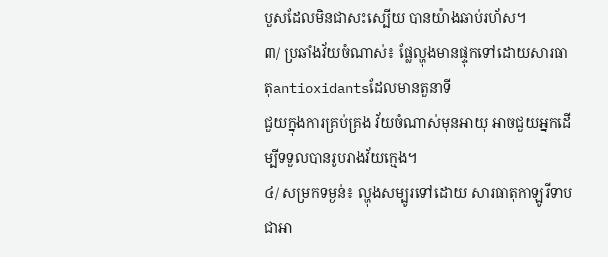បួសដែលមិនជាសះស្បើយ បានយ៉ាងឆាប់រហ័ស។
៣/ ប្រឆាំងវ័យចំណាស់៖ ផ្លែល្ហុងមានផ្ទុកទៅដោយសារធាតុantioxidantsដែលមានតួនាទី
ជួយក្នុងការគ្រប់គ្រង វ័យចំណាស់មុនអាយុ អាចជួយអ្នកដើម្បីទទួលបានរូបរាងវ័យក្មេង។
៤/ សម្រកទម្ងន់៖ ល្ហុងសម្បូរទៅដោយ សារធាតុកាឡូរីទាប ជាអា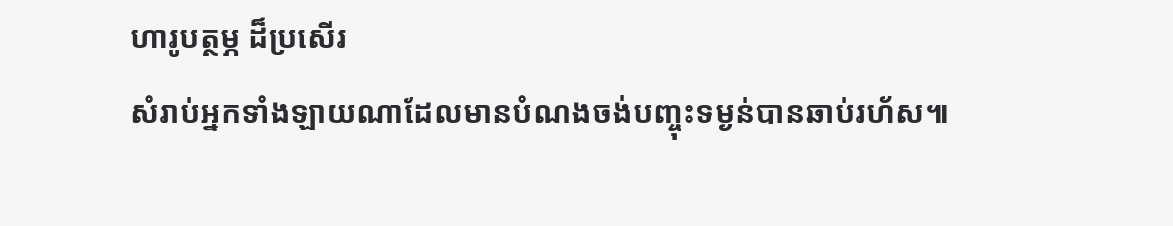ហារូបត្ថម្ភ ដ៏ប្រសើរ
សំរាប់អ្នកទាំងឡាយណាដែលមានបំណងចង់បញ្ចុះទម្ងន់បានឆាប់រហ័ស៕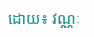ដោយ៖ វណ្ណៈ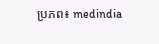ប្រភព៖ medindia